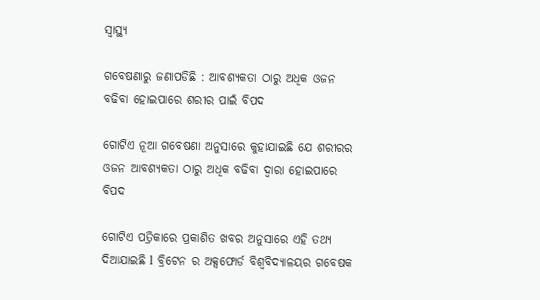ସ୍ୱାସ୍ଥ୍ୟ

ଗବେଷଣାରୁ ଜଣାପଡିଛି : ଆବଶ୍ୟକତା ଠାରୁ ଅଧିକ ଓଜନ ବଢିବା ହୋଇପାରେ ଶରୀର ପାଇଁ ବିପଦ

ଗୋଟିଏ ନୂଆ ଗବେଷଣା ଅନୁସାରେ କୁହାଯାଇଛି ଯେ ଶରୀରର ଓଜନ ଆବଶ୍ୟକତା ଠାରୁ ଅଧିକ ବଢିବା ଦ୍ୱାରା ହୋଇପାରେ ବିପଦ

ଗୋଟିଏ ପତ୍ରିକାରେ ପ୍ରକାଶିତ ଖବର ଅନୁସାରେ ଏହି ତଥ୍ୟ ଦିଆଯାଇଛି l ବ୍ରିଟେନ ର ଅକ୍ସଫୋର୍ଡ ବିଶ୍ୱବିଦ୍ୟାଳୟର ଗବେଷକ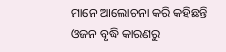ମାନେ ଆଲୋଚନା କରି କହିଛନ୍ତି ଓଜନ ବୃଦ୍ଧି କାରଣରୁ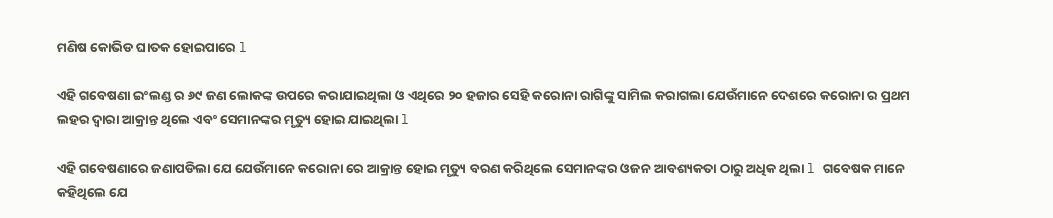ମଣିଷ କୋଭିଡ ଘାତକ ହୋଇପାରେ l

ଏହି ଗବେଷଣା ଇଂଲଣ୍ଡ ର ୬୯ ଜଣ ଲୋକଙ୍କ ଉପରେ କରାଯାଇଥିଲା ଓ ଏଥିରେ ୨୦ ହଜାର ସେହି କରୋନା ରାଗିଙ୍କୁ ସାମିଲ କରାଗଲା ଯେଉଁମାନେ ଦେଶରେ କରୋନା ର ପ୍ରଥମ ଲହର ଦ୍ୱାରା ଆକ୍ରାନ୍ତ ଥିଲେ ଏବଂ ସେମାନଙ୍କର ମୃତ୍ୟୁ ହୋଇ ଯାଇଥିଲା l

ଏହି ଗବେଷଣାରେ ଜଣାପଡିଲା ଯେ ଯେଉଁମାନେ କରୋନା ରେ ଆକ୍ରାନ୍ତ ହୋଇ ମୃତ୍ୟୁ ବରଣ କରିଥିଲେ ସେମାନଙ୍କର ଓଜନ ଆବଶ୍ୟକତା ଠାରୁ ଅଧିକ ଥିଲା l ଗବେଷକ ମାନେ କହିଥିଲେ ଯେ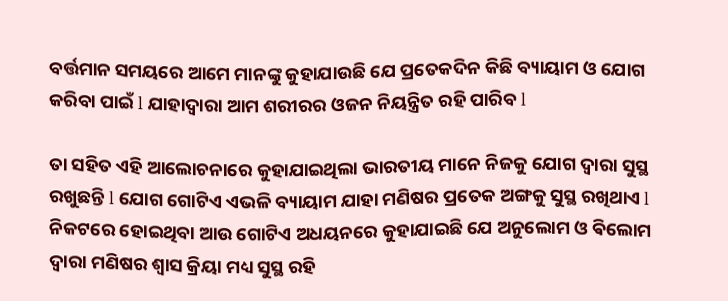ବର୍ତ୍ତମାନ ସମୟରେ ଆମେ ମାନଙ୍କୁ କୁହାଯାଉଛି ଯେ ପ୍ରତେକଦିନ କିଛି ବ୍ୟାୟାମ ଓ ଯୋଗ କରିବା ପାଇଁ l ଯାହାଦ୍ୱାରା ଆମ ଶରୀରର ଓଜନ ନିୟନ୍ତ୍ରିତ ରହି ପାରିବ l

ତା ସହିତ ଏହି ଆଲୋଚନାରେ କୁହାଯାଇଥିଲା ଭାରତୀୟ ମାନେ ନିଜକୁ ଯୋଗ ଦ୍ୱାରା ସୁସ୍ଥ ରଖୁଛନ୍ତି l ଯୋଗ ଗୋଟିଏ ଏଭଳି ବ୍ୟାୟାମ ଯାହା ମଣିଷର ପ୍ରତେକ ଅଙ୍ଗକୁ ସୁସ୍ଥ ରଖିଥାଏ l ନିକଟରେ ହୋଇଥିବା ଆଉ ଗୋଟିଏ ଅଧୟନରେ କୁହାଯାଇଛି ଯେ ଅନୁଲୋମ ଓ ଵିଲୋମ ଦ୍ୱାରା ମଣିଷର ଶ୍ୱାସ କ୍ରିୟା ମଧ୍ୟ ସୁସ୍ଥ ରହି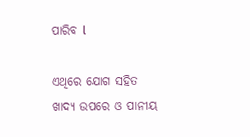ପାରିବ l

ଏଥିରେ ଯୋଗ ସହିତ ଖାଦ୍ୟ ଉପରେ ଓ ପାନୀୟ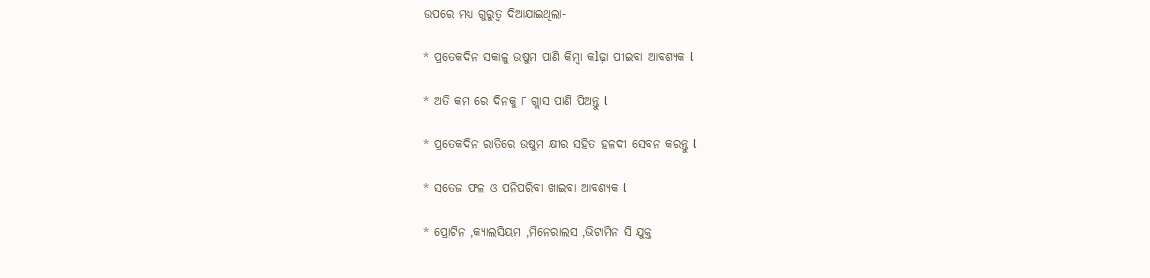ଉପରେ ମଧ୍ୟ ଗୁରୁତ୍ୱ ଦିଆଯାଇଥିଲା-

* ପ୍ରତେକଦିନ ସକାଳୁ ଉଷୁମ ପାଣି କିମ୍ବା କlଢ଼ା ପୀଇବା ଆବଶ୍ୟକ l

* ଅତି କମ ରେ ଦିନକୁ ୮ ଗ୍ଲାସ ପାଣି ପିଅନ୍ତୁ l

* ପ୍ରତେକଦିନ ରାତିରେ ଉଷୁମ କ୍ଷୀର ସହିତ ହଳଦୀ ସେବନ କରନ୍ତୁ l

* ସତେଜ ଫଳ ଓ ପନିପରିବା ଖାଇବା ଆବଶ୍ୟକ l

* ପ୍ରୋଟିନ ,କ୍ୟାଲସିୟମ ,ମିନେରାଲସ ,ଭିଟାମିନ ସି ଯୁକ୍ତ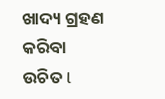ଖାଦ୍ୟ ଗ୍ରହଣ କରିବା ଉଚିତ l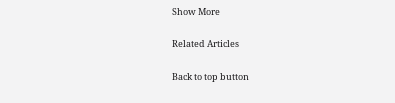Show More

Related Articles

Back to top button